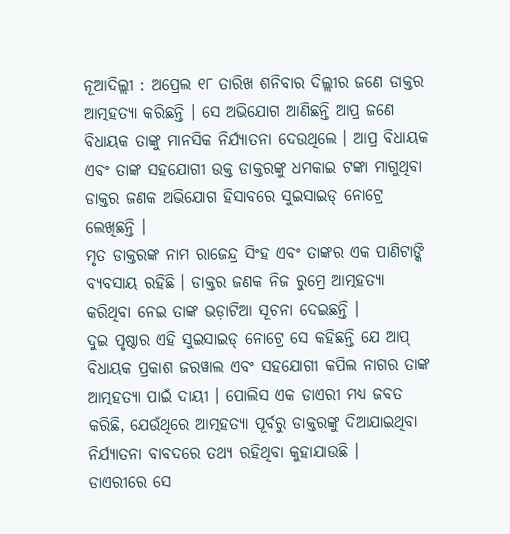ନୂଆଦିଲ୍ଲୀ : ଅପ୍ରେଲ ୧୮ ତାରିଖ ଶନିବାର ଦିଲ୍ଲୀର ଜଣେ ଡାକ୍ତର ଆତ୍ମହତ୍ୟା କରିଛନ୍ତି । ସେ ଅଭିଯୋଗ ଆଣିଛନ୍ତି ଆପ୍ର ଜଣେ ବିଧାୟକ ତାଙ୍କୁ ମାନସିକ ନିର୍ଯ୍ୟାତନା ଦେଉଥିଲେ । ଆପ୍ର ବିଧାୟକ ଏବଂ ତାଙ୍କ ସହଯୋଗୀ ଉକ୍ତ ଡାକ୍ତରଙ୍କୁ ଧମକାଇ ଟଙ୍କା ମାଗୁଥିବା ଡାକ୍ତର ଜଣକ ଅଭିଯୋଗ ହିସାବରେ ସୁଇସାଇଡ୍ ନୋଟ୍ରେ ଲେଖିଛନ୍ତି ।
ମୃତ ଡାକ୍ତରଙ୍କ ନାମ ରାଜେନ୍ଦ୍ର ସିଂହ ଏବଂ ତାଙ୍କର ଏକ ପାଣିଟାଙ୍କି ବ୍ୟବସାୟ ରହିଛି । ଡାକ୍ତର ଜଣକ ନିଜ ରୁମ୍ରେ ଆତ୍ମହତ୍ୟା କରିଥିବା ନେଇ ତାଙ୍କ ଭଡ଼ାଟିଆ ସୂଚନା ଦେଇଛନ୍ତି ।
ଦୁଇ ପୃଷ୍ଠାର ଏହି ସୁଇସାଇଡ୍ ନୋଟ୍ରେ ସେ କହିଛନ୍ତି ଯେ ଆପ୍ ବିଧାୟକ ପ୍ରକାଶ ଜରୱାଲ ଏବଂ ସହଯୋଗୀ କପିଲ ନାଗର ତାଙ୍କ ଆତ୍ମହତ୍ୟା ପାଇଁ ଦାୟୀ । ପୋଲିସ ଏକ ଡାଏରୀ ମଧ୍ୟ ଜବତ କରିଛି, ଯେଉଁଥିରେ ଆତ୍ମହତ୍ୟା ପୂର୍ବରୁ ଡାକ୍ତରଙ୍କୁ ଦିଆଯାଇଥିବା ନିର୍ଯ୍ୟାତନା ବାବଦରେ ତଥ୍ୟ ରହିଥିବା କୁହାଯାଉଛି ।
ଡାଏରୀରେ ସେ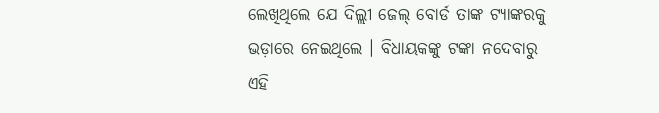ଲେଖିଥିଲେ ଯେ ଦିଲ୍ଲୀ ଜେଲ୍ ବୋର୍ଡ ତାଙ୍କ ଟ୍ୟାଙ୍କରକୁ ଭଡ଼ାରେ ନେଇଥିଲେ । ବିଧାୟକଙ୍କୁ ଟଙ୍କା ନଦେବାରୁ ଏହି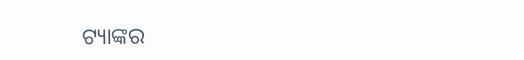ଟ୍ୟାଙ୍କର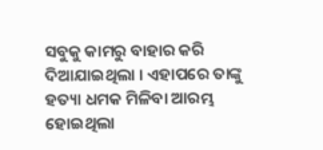ସବୁକୁ କାମରୁ ବାହାର କରି ଦିଆଯାଇଥିଲା । ଏହାପରେ ତାଙ୍କୁ ହତ୍ୟା ଧମକ ମିଳିବା ଆରମ୍ଭ ହୋଇଥିଲା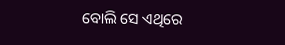ବୋଲି ସେ ଏଥିରେ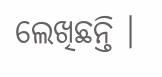ଲେଖିଛନ୍ତି ।